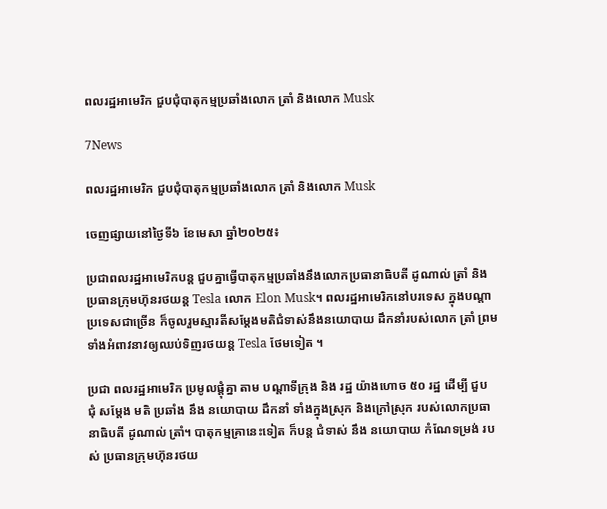ពលរដ្ឋអាមេរិក ជួបជុំបាតុកម្មប្រឆាំងលោក ត្រាំ និងលោក Musk

7News

ពលរដ្ឋអាមេរិក ជួបជុំបាតុកម្មប្រឆាំងលោក ត្រាំ និងលោក Musk

ចេញផ្សាយនៅថ្ងៃទី៦ ខែមេសា ឆ្នាំ២០២៥៖

ប្រជាពលរដ្ឋអាមេរិកបន្ត ជួបគ្នាធ្វើបាតុកម្មប្រឆាំងនឹងលោកប្រធានាធិបតី ដូណាល់ ត្រាំ និងប្រធានក្រុមហ៊ុនរថយន្ត Tesla លោក Elon Musk។ ពលរដ្ឋអាមេរិកនៅបរទេស ក្នុងបណ្តាប្រទេសជាច្រើន ក៏ចូលរួមស្មារតីសម្តែងមតិជំទាស់នឹងនយោបាយ ដឹកនាំរបស់លោក ត្រាំ ព្រមទាំងអំពាវនាវឲ្យឈប់ទិញរថយន្ត Tesla ថែមទៀត ។

ប្រជា ពលរដ្ឋអាមេរិក ប្រមូលផ្តុំគ្នា តាម បណ្តាទីក្រុង និង រដ្ឋ យ៉ាងហោច ៥០ រដ្ឋ ដើម្បី ជួប ជុំ សម្តែង មតិ ប្រឆាំង នឹង នយោបាយ ដឹកនាំ ទាំងក្នុងស្រុក និងក្រៅស្រុក របស់លោកប្រធានាធិបតី ដូណាល់ ត្រាំ។ បាតុកម្មគ្រានេះទៀត ក៏បន្ត ជំទាស់ នឹង នយោបាយ កំណែទម្រង់ របស់ ប្រធានក្រុមហ៊ុនរថយ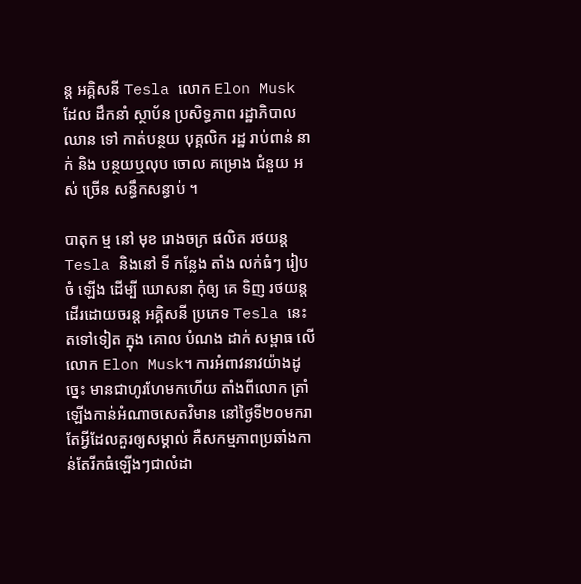ន្ត អគ្គិសនី Tesla លោក Elon Musk ដែល ដឹកនាំ ស្ថាប័ន ប្រសិទ្ធភាព រដ្ឋាភិបាល ឈាន ទៅ កាត់បន្ថយ បុគ្គលិក រដ្ឋ រាប់ពាន់ នាក់ និង បន្ថយឬលុប ចោល គម្រោង ជំនួយ អស់ ច្រើន សន្ធឹកសន្ធាប់ ។

បាតុក ម្ម នៅ មុខ រោងចក្រ ផលិត រថយន្ត Tesla និងនៅ ទី កន្លែង តាំង លក់ធំៗ រៀបចំ ឡើង ដើម្បី ឃោសនា កុំឲ្យ គេ ទិញ រថយន្ត ដើរដោយចរន្ត អគ្គិសនី ប្រភេទ Tesla នេះ តទៅទៀត ក្នុង គោល បំណង ដាក់ សម្ពាធ លើ លោក Elon Musk។ ការអំពាវនាវយ៉ាងដូច្នេះ មានជាហូរហែមកហើយ តាំងពីលោក ត្រាំ ឡើងកាន់អំណាចសេតវិមាន នៅថ្ងៃទី២០មករា តែអ្វីដែលគួរឲ្យសម្គាល់ គឺសកម្មភាពប្រឆាំងកាន់តែរីកធំឡើងៗជាលំដា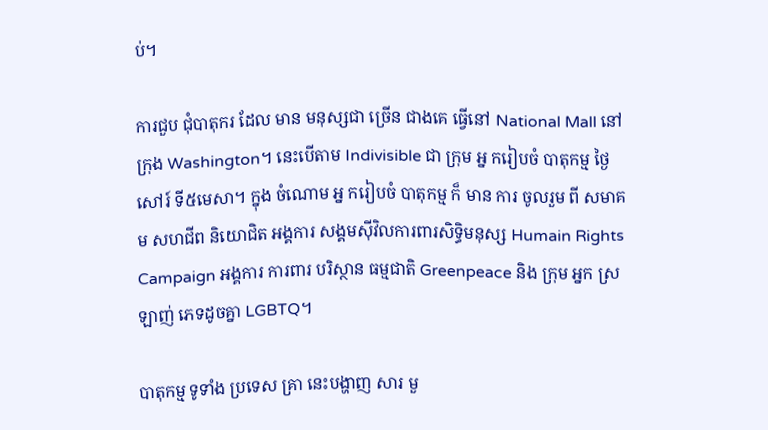ប់។

ការជួប ជុំបាតុករ ដែល មាន មនុស្សជា ច្រើន ជាងគេ ធ្វើនៅ National Mall នៅក្រុង Washington។ នេះបើតាម Indivisible ជា ក្រុម អ្ន ករៀបចំ បាតុកម្ម ថ្ងៃសៅរ៍ ទី៥មេសា។ ក្នុង ចំណោម អ្ន ករៀបចំ បាតុកម្ម ក៏ មាន ការ ចូលរួម ពី សមាគម សហជីព និយោជិត អង្គការ សង្គមស៊ីវិលការពារសិទ្ធិមនុស្ស Humain Rights Campaign អង្គការ ការពារ បរិស្ថាន ធម្មជាតិ Greenpeace និង ក្រុម អ្នក ស្រឡាញ់ ភេទដូចគ្នា LGBTQ។

បាតុកម្ម ទូទាំង ប្រទេស គ្រា នេះបង្ហាញ សារ មួ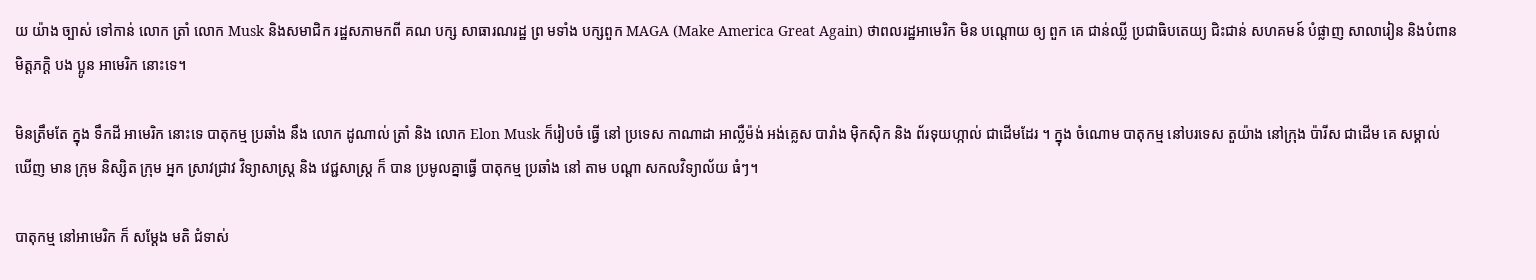យ យ៉ាង ច្បាស់ ទៅកាន់ លោក ត្រាំ លោក Musk និងសមាជិក រដ្ឋសភាមកពី គណ បក្ស សាធារណរដ្ឋ ព្រ មទាំង បក្សពួក MAGA (Make America Great Again) ថាពលរដ្ឋអាមេរិក មិន បណ្តោយ ឲ្យ ពួក គេ ជាន់ឈ្លី ប្រជាធិបតេយ្យ ជិះជាន់ សហគមន៍ បំផ្លាញ សាលារៀន និងបំពាន មិត្តភក្តិ បង ប្អូន អាមេរិក នោះទេ។

មិនត្រឹមតែ ក្នុង ទឹកដី អាមេរិក នោះទេ បាតុកម្ម ប្រឆាំង នឹង លោក ដូណាល់ ត្រាំ និង លោក Elon Musk ក៏រៀបចំ ធ្វើ នៅ ប្រទេស កាណាដា អាល្លឺម៉ង់ អង់គ្លេស បារាំង ម៉ិកស៊ិក និង ព័រទុយហ្កាល់ ជាដើមដែរ ។ ក្នុង ចំណោម បាតុកម្ម នៅបរទេស តួយ៉ាង នៅក្រុង ប៉ារីស ជាដើម គេ សម្គាល់ ឃើញ មាន ក្រុម និស្សិត ក្រុម អ្នក ស្រាវជ្រាវ វិទ្យាសាស្ត្រ និង វេជ្ជសាស្ត្រ ក៏ បាន ប្រមូលគ្នាធ្វើ បាតុកម្ម ប្រឆាំង នៅ តាម បណ្តា សកលវិទ្យាល័យ ធំៗ។

បាតុកម្ម នៅអាមេរិក ក៏ សម្តែង មតិ ជំទាស់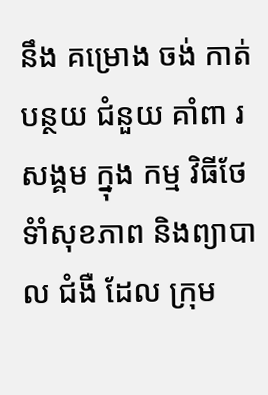នឹង គម្រោង ចង់ កាត់ បន្ថយ ជំនួយ គាំពា រ សង្គម ក្នុង កម្ម វិធីថែទំាំសុខភាព និងព្យាបាល ជំងឺ ដែល ក្រុម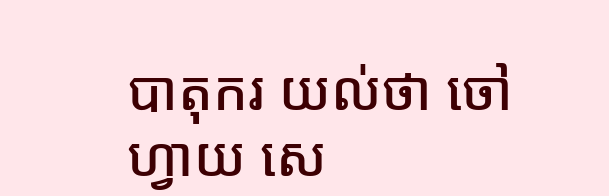បាតុករ យល់ថា ចៅហ្វាយ សេ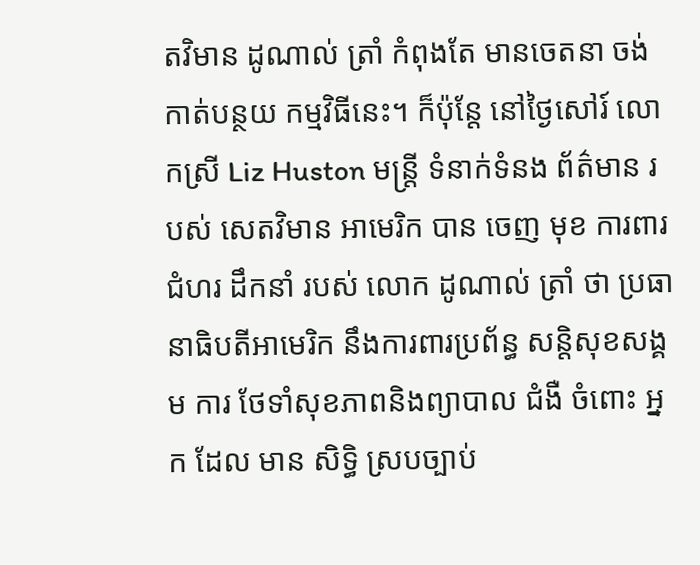តវិមាន ដូណាល់ ត្រាំ កំពុងតែ មានចេតនា ចង់ កាត់បន្ថយ កម្មវិធីនេះ។ ក៏ប៉ុន្តែ នៅថ្ងៃសៅរ៍ លោកស្រី Liz Huston មន្ត្រី ទំនាក់ទំនង ព័ត៌មាន របស់ សេតវិមាន អាមេរិក បាន ចេញ មុខ ការពារ ជំហរ ដឹកនាំ របស់ លោក ដូណាល់ ត្រាំ ថា ប្រធានាធិបតីអាមេរិក នឹងការពារប្រព័ន្ធ សន្តិសុខសង្គម ការ ថែទាំសុខភាពនិងព្យាបាល ជំងឺ ចំពោះ អ្នក ដែល មាន សិទ្ធិ ស្របច្បាប់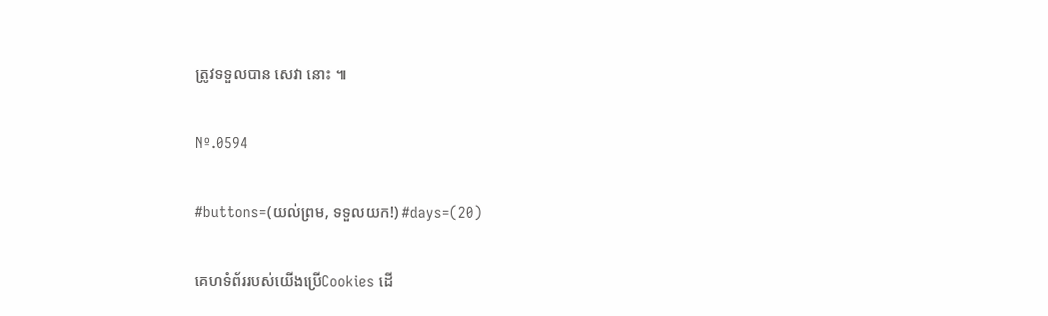ត្រូវទទួលបាន សេវា នោះ ៕

Nº.0594

#buttons=(យល់ព្រម, ទទួលយក!) #days=(20)

គេហទំព័ររបស់យើងប្រើCookies ដើ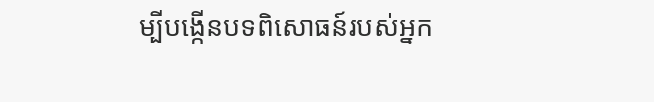ម្បីបង្កើនបទពិសោធន៍របស់អ្នក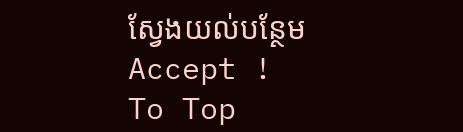ស្វែងយល់បន្ថែម
Accept !
To Top